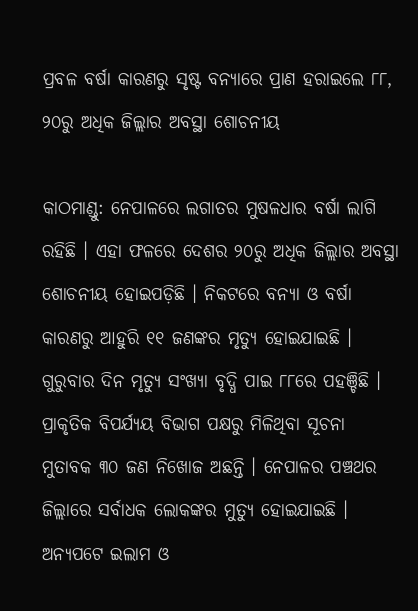ପ୍ରବଳ ବର୍ଷା କାରଣରୁ ସୃଷ୍ଟ ବନ୍ୟାରେ ପ୍ରାଣ ହରାଇଲେ ୮୮, ୨୦ରୁ ଅଧିକ ଜିଲ୍ଲାର ଅବସ୍ଥା ଶୋଚନୀୟ

କାଠମାଣ୍ଡୁ: ନେପାଳରେ ଲଗାତର ମୁଷଳଧାର ବର୍ଷା ଲାଗି ରହିଛି । ଏହା ଫଳରେ ଦେଶର ୨୦ରୁ ଅଧିକ ଜିଲ୍ଲାର ଅବସ୍ଥା ଶୋଚନୀୟ ହୋଇପଡ଼ିଛି । ନିକଟରେ ବନ୍ୟା ଓ ବର୍ଷା କାରଣରୁ ଆହୁରି ୧୧ ଜଣଙ୍କର ମୃତ୍ୟୁ ହୋଇଯାଇଛି । ଗୁରୁବାର ଦିନ ମୃତ୍ୟୁ ସଂଖ୍ୟା ବୃଦ୍ଧି ପାଇ ୮୮ରେ ପହଞ୍ଚିଛି । ପ୍ରାକୃତିକ ବିପର୍ଯ୍ୟୟ ବିଭାଗ ପକ୍ଷରୁ ମିଳିଥିବା ସୂଚନା ମୁତାବକ ୩୦ ଜଣ ନିଖୋଜ ଅଛନ୍ତି । ନେପାଳର ପଞ୍ଚଥର ଜିଲ୍ଲାରେ ସର୍ବାଧକ ଲୋକଙ୍କର ମୁତ୍ୟୁ ହୋଇଯାଇଛି । ଅନ୍ୟପଟେ ଇଲାମ ଓ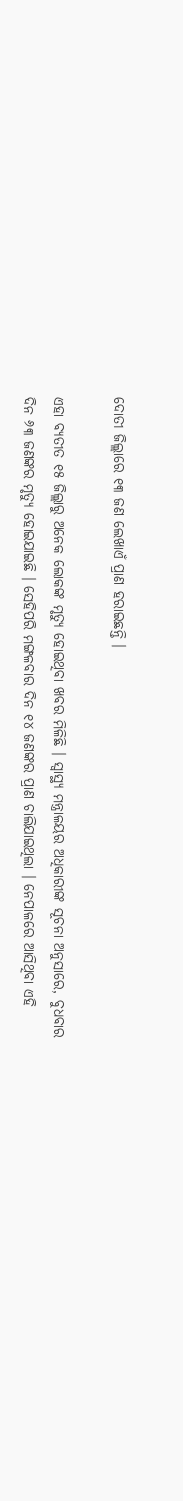ଦୋତୀ ଜିଲ୍ଲାରେ ୧୩ ଜଣ ଲେଖାଏଁ ପ୍ରାଣ ହରାଇଛନ୍ତି ।

ଏହା ବ୍ୟତୀତ ୧୫ ଜିଲ୍ଲାରୁ ଅନେକ ଲୋକଙ୍କ ମୃତ୍ୟୁ ହୋଇଥିବା ଖବର ମିଳିଛି । ସ୍ୱାସ୍ଥ୍ୟ ମନ୍ତ୍ରାଳୟର ଅଧିକାରୀଙ୍କ ସୂଚନା ଅନୁସାରେ, ବୁଧବାର ଦିନ ୬୩ ଜଣଙ୍କର ମୃତ୍ୟୁ ହୋଇଯାଇଛି । ସେହିପରି ମଙ୍ଗଳବାର ଦିନ ୧୪ ଜଣଙ୍କର ପ୍ରାଣ ଚାଲିଯାଇଥିଲା । ନେପାଳରେ ଆସିଥିବା ଏହି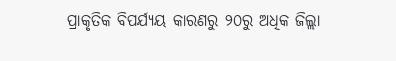ପ୍ରାକୃତିକ ବିପର୍ଯ୍ୟୟ କାରଣରୁ ୨୦ରୁ ଅଧିକ ଜିଲ୍ଲା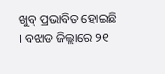ଖୁବ୍ ପ୍ରଭାବିତ ହୋଇଛି । ବଝାଡ ଜିଲ୍ଲାରେ ୨୧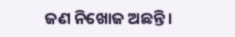ଜଣ ନିଖୋଜ ଅଛନ୍ତି ।